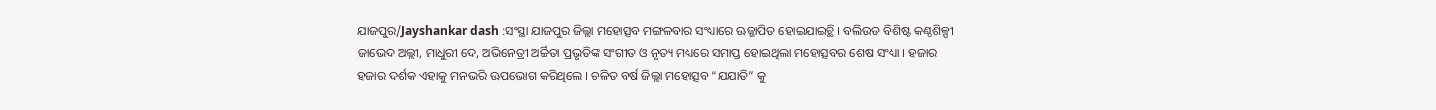ଯାଜପୁର/Jayshankar dash :ସଂସ୍ଥା ଯାଜପୁର ଜିଲ୍ଲା ମହୋତ୍ସବ ମଙ୍ଗଳବାର ସଂଧ୍ୟାରେ ଊଜ୍ଜାପିତ ହୋଇଯାଇଚ୍ଥି । ବଲିଉଡ ବିଶିଷ୍ଟ କଣ୍ଠଶିଳ୍ପୀ ଜାଭେଦ ଅଲ୍ଲୀ, ମାଧୁରୀ ଦେ, ଅଭିନେତ୍ରୀ ଅର୍ଚ୍ଚିତା ପ୍ରଭୃତିଙ୍କ ସଂଗୀତ ଓ ନୃତ୍ୟ ମଧ୍ୟରେ ସମାପ୍ତ ହୋଇଥିଲା ମହୋତ୍ସବର ଶେଷ ସଂଧ୍ୟା । ହଜାର ହଜାର ଦର୍ଶକ ଏହାକୁ ମନଭରି ଊପଭୋଗ କରିଥିଲେ । ଚଳିତ ବର୍ଷ ଜିଲ୍ଲା ମହୋତ୍ସବ “ଯଯାତି” କୁ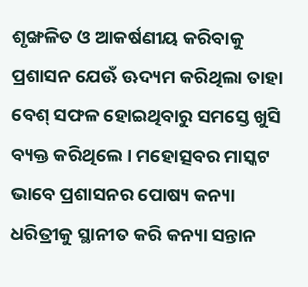ଶୃଙ୍ଖଳିତ ଓ ଆକର୍ଷଣୀୟ କରିବାକୁ ପ୍ରଶାସନ ଯେଊଁ ଊଦ୍ୟମ କରିଥିଲା ତାହା ବେଶ୍ ସଫଳ ହୋଇଥିବାରୁ ସମସ୍ତେ ଖୁସି ବ୍ୟକ୍ତ କରିଥିଲେ । ମହୋତ୍ସବର ମାସ୍କଟ ଭାବେ ପ୍ରଶାସନର ପୋଷ୍ୟ କନ୍ୟା ଧରିତ୍ରୀକୁ ସ୍ଥାନୀତ କରି କନ୍ୟା ସନ୍ତାନ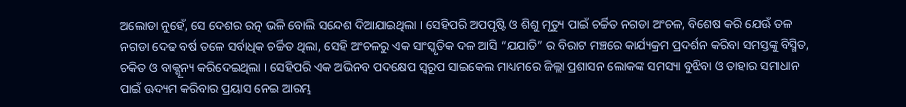ଅଲୋଡା ନୁହେଁ, ସେ ଦେଶର ରତ୍ନ ଭଳି ବୋଲି ସନ୍ଦେଶ ଦିଆଯାଇଥିଲା । ସେହିପରି ଅପପୃଷ୍ଟି ଓ ଶିଶୁ ମୃତ୍ୟୁ ପାଇଁ ଚର୍ଚ୍ଚିତ ନଗଡା ଅଂଚଳ, ବିଶେଷ କରି ଯେଊଁ ତଳ ନଗଡା ଦେଢ ବର୍ଷ ତଳେ ସର୍ବାଧିକ ଚର୍ଚ୍ଚିତ ଥିଲା, ସେହି ଅଂଚଳରୁ ଏକ ସାଂସ୍କୃତିକ ଦଳ ଆସି “ଯଯାତି” ର ବିରାଟ ମଞ୍ଚରେ କାର୍ଯ୍ୟକ୍ରମ ପ୍ରଦର୍ଶନ କରିବା ସମସ୍ତଙ୍କୁ ବିସ୍ମିତ, ଚକିତ ଓ ବାକ୍ଶୂନ୍ୟ କରିଦେଇଥିଲା । ସେହିପରି ଏକ ଅଭିନବ ପଦକ୍ଷେପ ସ୍ୱରୂପ ସାଇକେଲ ମାଧ୍ୟମରେ ଜିଲ୍ଲା ପ୍ରଶାସନ ଲୋକଙ୍କ ସମସ୍ୟା ବୁଝିବା ଓ ତାହାର ସମାଧାନ ପାଇଁ ଊଦ୍ୟମ କରିବାର ପ୍ରୟାସ ନେଇ ଆରମ୍ଭ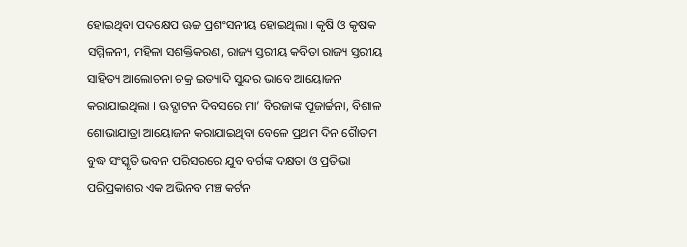ହୋଇଥିବା ପଦକ୍ଷେପ ଊଚ୍ଚ ପ୍ରଶଂସନୀୟ ହୋଇଥିଲା । କୃଷି ଓ କୃଷକ ସମ୍ମିଳନୀ, ମହିଳା ସଶକ୍ତିକରଣ, ରାଜ୍ୟ ସ୍ତରୀୟ କବିତା ରାଜ୍ୟ ସ୍ତରୀୟ ସାହିତ୍ୟ ଆଲୋଚନା ଚକ୍ର ଇତ୍ୟାଦି ସୁନ୍ଦର ଭାବେ ଆୟୋଜନ କରାଯାଇଥିଲା । ଊଦ୍ଘାଟନ ଦିବସରେ ମା’ ବିରଜାଙ୍କ ପୂଜାର୍ଚ୍ଚନା, ବିଶାଳ ଶୋଭାଯାତ୍ରା ଆୟୋଜନ କରାଯାଇଥିବା ବେଳେ ପ୍ରଥମ ଦିନ ଗୈାତମ ବୁଦ୍ଧ ସଂସ୍କୃତି ଭବନ ପରିସରରେ ଯୁବ ବର୍ଗଙ୍କ ଦକ୍ଷତା ଓ ପ୍ରତିଭା ପରିପ୍ରକାଶର ଏକ ଅଭିନବ ମଞ୍ଚ କର୍ଟନ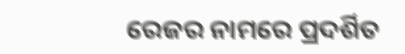ରେଜର ନାମରେ ପ୍ରଦର୍ଶିତ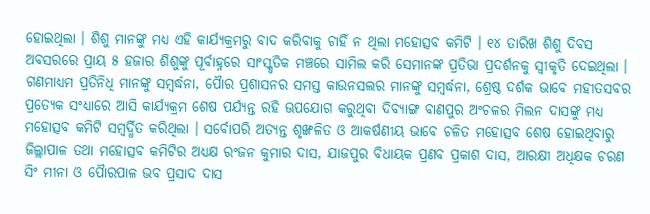ହୋଇଥିଲା । ଶିଶୁ ମାନଙ୍କୁ ମଧ୍ୟ ଏହି କାର୍ଯ୍ୟକ୍ରମରୁ ବାଦ କରିବାକୁ ଚାହିଁ ନ ଥିଲା ମହୋତ୍ସବ କମିଟି । ୧୪ ତାରିଖ ଶିଶୁ ଦିବସ ଅବସରରେ ପ୍ରାୟ ୫ ହଜାର ଶିଶୁଙ୍କୁ ପୂର୍ବାହ୍ନରେ ସାଂସ୍କୃତିକ ମଞ୍ଚରେ ସାମିଲ କରି ସେମାନଙ୍କ ପ୍ରତିଭା ପ୍ରଦର୍ଶନକୁ ସ୍ୱୀକୃତି ଦେଇଥିଲା । ଗଣମାଧ୍ୟମ ପ୍ରତିନିଧି ମାନଙ୍କୁ ସମ୍ୱର୍ଦ୍ଧନା, ପୈାର ପ୍ରଶାସନର ସମସ୍ତ କାଉନସଲର ମାନଙ୍କୁ ସମ୍ୱର୍ଦ୍ଧନା, ଶ୍ରେଷ୍ଠ ଦର୍ଶକ ଭାବେ ମହୀତସବର ପ୍ରତ୍ୟେକ ସଂଧ୍ୟାରେ ଆସି କାର୍ଯ୍ୟକ୍ରମ ଶେଷ ପର୍ଯ୍ୟନ୍ତ ରହି ଊପଯୋଗ କରୁଥିବା ଦିବ୍ୟାଙ୍ଗ ବାଣପୁର ଅଂଚଳର ମିଲନ ଦାସଙ୍କୁ ମଧ୍ୟ ମହୋତ୍ସବ କମିଟି ସମ୍ୱର୍ଦ୍ଧିତ କରିଥିଲା । ସର୍ବୋପରି ଅତ୍ୟନ୍ତ ଶୃଙ୍ଖଳିତ ଓ ଆକର୍ଷଣୀୟ ଭାବେ ଚଳିତ ମହୋତ୍ସବ ଶେଷ ହୋଇଥିବାରୁ ଜିଲ୍ଲାପାଳ ତଥା ମହୋତ୍ସବ କମିଟିର ଅଧ୍ୟକ୍ଷ ରଂଜନ କୁମାର ଦାସ, ଯାଜପୁର ବିଧାୟକ ପ୍ରଣବ ପ୍ରକାଶ ଦାସ, ଆରକ୍ଷୀ ଅଧିକ୍ଷକ ଚରଣ ସିଂ ମୀନା ଓ ପୈାରପାଳ ଭବ ପ୍ରସାଦ ଦାସ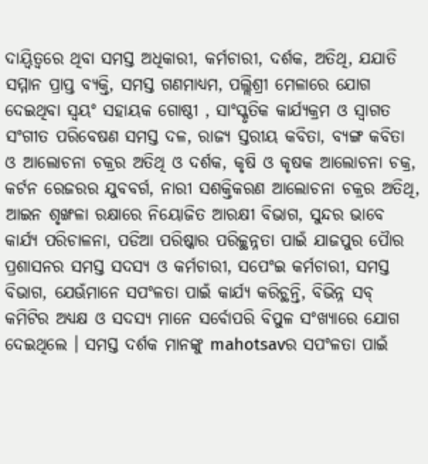ଦାୟ୍ୱିତ୍ୱରେ ଥିବା ସମସ୍ତ ଅଧିକାରୀ, କର୍ମଚାରୀ, ଦର୍ଶକ, ଅତିଥି, ଯଯାତି ସମ୍ମାନ ପ୍ରାପ୍ତ ବ୍ୟକ୍ତି, ସମସ୍ତ ଗଣମାଧ୍ୟମ, ପଲ୍ଲିଶ୍ରୀ ମେଳାରେ ଯୋଗ ଦେଇଥିବା ସ୍ୱୟଂ ସହାୟକ ଗୋଷ୍ଠୀ , ସାଂସ୍କୃତିକ କାର୍ଯ୍ୟକ୍ରମ ଓ ସ୍ୱାଗତ ସଂଗୀତ ପରିବେଷଣ ସମସ୍ତ ଦଳ, ରାଜ୍ୟ ସ୍ତରୀୟ କବିତା, ବ୍ୟଙ୍ଗ କବିତା ଓ ଆଲୋଚନା ଚକ୍ରର ଅତିଥି ଓ ଦର୍ଶକ, କୃଷି ଓ କୃଷକ ଆଲୋଚନା ଚକ୍ର, କର୍ଟନ ରେଜରର ଯୁବବର୍ଗ, ନାରୀ ସଶକ୍ତିକରଣ ଆଲୋଚନା ଚକ୍ରର ଅତିଥି, ଆଇନ ଶୃଙ୍ଖଳା ରକ୍ଷାରେ ନିୟୋଜିତ ଆରକ୍ଷୀ ବିଭାଗ, ସୁନ୍ଦର ଭାବେ କାର୍ଯ୍ୟ ପରିଚାଳନା, ପଡିଆ ପରିଷ୍କାର ପରିଚ୍ଚ୍ଥନ୍ନତା ପାଇଁ ଯାଜପୁର ପୈାର ପ୍ରଶାସନର ସମସ୍ତ ସଦସ୍ୟ ଓ କର୍ମଚାରୀ, ସପେଂଇ କର୍ମଚାରୀ, ସମସ୍ତ ବିଭାଗ, ଯେଊଁମାନେ ସପଂଳତା ପାଇଁ କାର୍ଯ୍ୟ କରିଚ୍ଥନ୍ତି, ବିଭିନ୍ନ ସବ୍ କମିଟିର ଅଧ୍ୟକ୍ଷ ଓ ସଦସ୍ୟ ମାନେ ସର୍ବୋପରି ବିପୁଳ ସଂଖ୍ୟାରେ ଯୋଗ ଦେଇଥିଲେ । ସମସ୍ତ ଦର୍ଶକ ମାନଙ୍କୁ mahotsavର ସପଂଳତା ପାଇଁ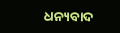ଧନ୍ୟବାଦ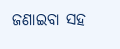ଜଣାଇବା ସହ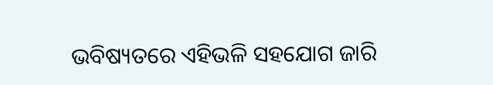ଭବିଷ୍ୟତରେ ଏହିଭଳି ସହଯୋଗ ଜାରି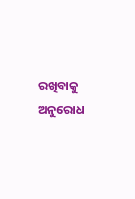ରଖିବାକୁ ଅନୁରୋଧ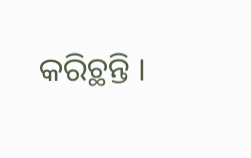କରିଚ୍ଥନ୍ତି ।